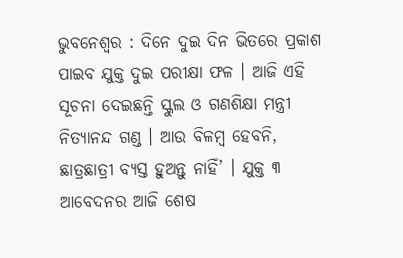ଭୁବନେଶ୍ୱର : ଦିନେ ଦୁଇ ଦିନ ଭିତରେ ପ୍ରକାଶ ପାଇବ ଯୁକ୍ତ ଦୁଇ ପରୀକ୍ଷା ଫଳ । ଆଜି ଏହି ସୂଚନା ଦେଇଛନ୍ତି ସ୍କୁଲ ଓ ଗଣଶିକ୍ଷା ମନ୍ତ୍ରୀ ନିତ୍ୟାନନ୍ଦ ଗଣ୍ଡ । ଆଉ ବିଳମ୍ବ ହେବନି, ଛାତ୍ରଛାତ୍ରୀ ବ୍ୟସ୍ତ ହୁଅନ୍ତୁ ନାହିଁ’ । ଯୁକ୍ତ ୩ ଆବେଦନର ଆଜି ଶେଷ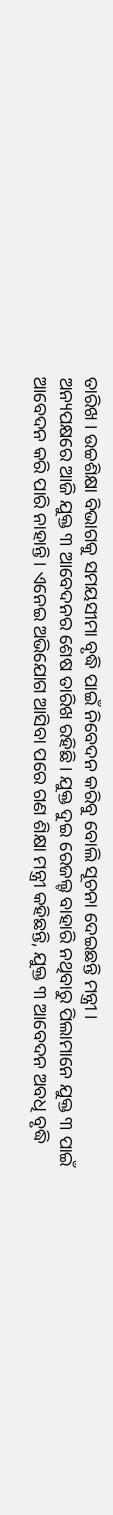ତାରିଖ । ଉଚ୍ଚଶିକ୍ଷା ବିଭାଗକୁ ସମୟସୀମା ବୃଦ୍ଧି ପାଇଁ ନିବେଦନ କରିବୁ ବୋଲି ସୂଚନା ଦେଇଛନ୍ତି ମନ୍ତ୍ରୀ ।
ଅନ୍ୟପକ୍ଷରେ ଆଜି ଯୁକ୍ତ ୩ ଆବେଦନର ଶେଷ ତାରିଖ ରହିଛି। ଯୁକ୍ତ ଦୁଇ ରେଜଲ୍ଟ ବାହାରି ନଥିବାରୁ ପିଲାମାନେ ଯୁକ୍ତ ୩ ପାଇଁ ଆବେଦନ କରି ପାରି ନାହାନ୍ତି। ଏନେଇ ଅଭିଯୋଗ ଆସିବା ପରେ ଗଣ ଶିକ୍ଷା ମନ୍ତ୍ରୀ କହିଛନ୍ତି, ଯୁକ୍ତ ୩ ଆବେଦନ ଅବଧି ବୃଦ୍ଧି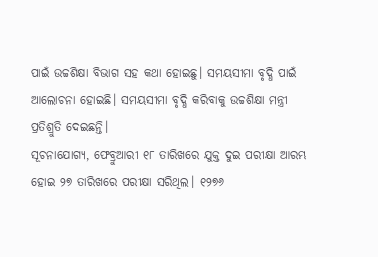ପାଇଁ ଉଚ୍ଚଶିକ୍ଷା ବିଭାଗ ସହ କଥା ହୋଇଛୁ। ସମୟସୀମା ବୃଦ୍ଧି ପାଇଁ ଆଲୋଚନା ହୋଇଛି। ସମୟସୀମା ବୃଦ୍ଧି କରିବାକୁ ଉଚ୍ଚଶିକ୍ଷା ମନ୍ତ୍ରୀ ପ୍ରତିଶ୍ରୁତି ଦେଇଛନ୍ତି।
ସୂଚନାଯୋଗ୍ୟ, ଫେବ୍ରୁଆରୀ ୧୮ ତାରିଖରେ ଯୁକ୍ତ ଦୁଇ ପରୀକ୍ଷା ଆରମ୍ଭ ହୋଇ ୨୭ ତାରିଖରେ ପରୀକ୍ଷା ସରିଥିଲ। ୧୨୭୬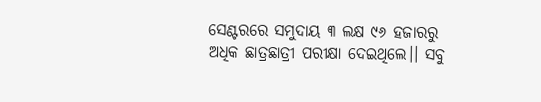ସେଣ୍ଟରରେ ସମୁଦାୟ ୩ ଲକ୍ଷ ୯୬ ହଜାରରୁ ଅଧିକ ଛାତ୍ରଛାତ୍ରୀ ପରୀକ୍ଷା ଦେଇଥିଲେ।। ସବୁ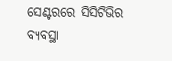ସେଣ୍ଟରରେ ସିସିଟିଭିର ବ୍ୟବସ୍ଥା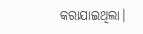କରାଯାଇଥିଲା।